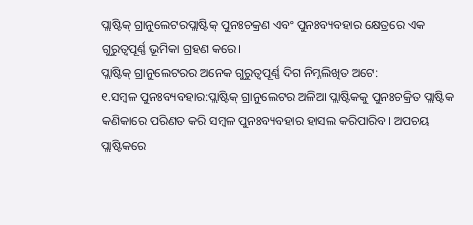ପ୍ଲାଷ୍ଟିକ୍ ଗ୍ରାନୁଲେଟରପ୍ଲାଷ୍ଟିକ୍ ପୁନଃଚକ୍ରଣ ଏବଂ ପୁନଃବ୍ୟବହାର କ୍ଷେତ୍ରରେ ଏକ ଗୁରୁତ୍ୱପୂର୍ଣ୍ଣ ଭୂମିକା ଗ୍ରହଣ କରେ।
ପ୍ଲାଷ୍ଟିକ୍ ଗ୍ରାନୁଲେଟରର ଅନେକ ଗୁରୁତ୍ୱପୂର୍ଣ୍ଣ ଦିଗ ନିମ୍ନଲିଖିତ ଅଟେ:
୧.ସମ୍ବଳ ପୁନଃବ୍ୟବହାର:ପ୍ଲାଷ୍ଟିକ୍ ଗ୍ରାନୁଲେଟର ଅଳିଆ ପ୍ଲାଷ୍ଟିକକୁ ପୁନଃଚକ୍ରିତ ପ୍ଲାଷ୍ଟିକ କଣିକାରେ ପରିଣତ କରି ସମ୍ବଳ ପୁନଃବ୍ୟବହାର ହାସଲ କରିପାରିବ। ଅପଚୟ ପ୍ଲାଷ୍ଟିକରେ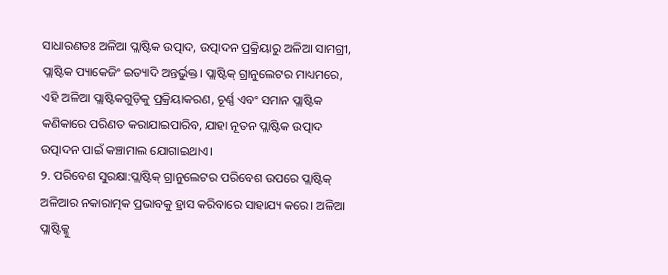ସାଧାରଣତଃ ଅଳିଆ ପ୍ଲାଷ୍ଟିକ ଉତ୍ପାଦ, ଉତ୍ପାଦନ ପ୍ରକ୍ରିୟାରୁ ଅଳିଆ ସାମଗ୍ରୀ, ପ୍ଲାଷ୍ଟିକ ପ୍ୟାକେଜିଂ ଇତ୍ୟାଦି ଅନ୍ତର୍ଭୁକ୍ତ। ପ୍ଲାଷ୍ଟିକ୍ ଗ୍ରାନୁଲେଟର ମାଧ୍ୟମରେ, ଏହି ଅଳିଆ ପ୍ଲାଷ୍ଟିକଗୁଡ଼ିକୁ ପ୍ରକ୍ରିୟାକରଣ, ଚୂର୍ଣ୍ଣ ଏବଂ ସମାନ ପ୍ଲାଷ୍ଟିକ କଣିକାରେ ପରିଣତ କରାଯାଇପାରିବ, ଯାହା ନୂତନ ପ୍ଲାଷ୍ଟିକ ଉତ୍ପାଦ ଉତ୍ପାଦନ ପାଇଁ କଞ୍ଚାମାଲ ଯୋଗାଇଥାଏ।
୨. ପରିବେଶ ସୁରକ୍ଷା:ପ୍ଲାଷ୍ଟିକ୍ ଗ୍ରାନୁଲେଟର ପରିବେଶ ଉପରେ ପ୍ଲାଷ୍ଟିକ୍ ଅଳିଆର ନକାରାତ୍ମକ ପ୍ରଭାବକୁ ହ୍ରାସ କରିବାରେ ସାହାଯ୍ୟ କରେ। ଅଳିଆ ପ୍ଲାଷ୍ଟିକ୍କୁ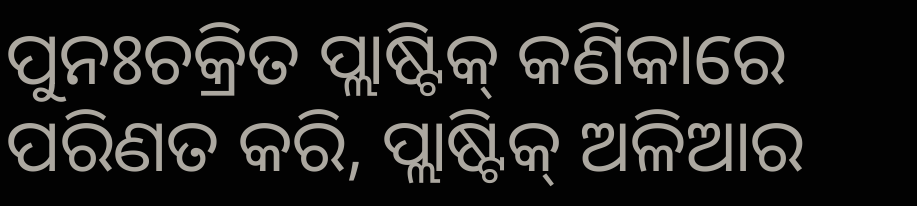ପୁନଃଚକ୍ରିତ ପ୍ଲାଷ୍ଟିକ୍ କଣିକାରେ ପରିଣତ କରି, ପ୍ଲାଷ୍ଟିକ୍ ଅଳିଆର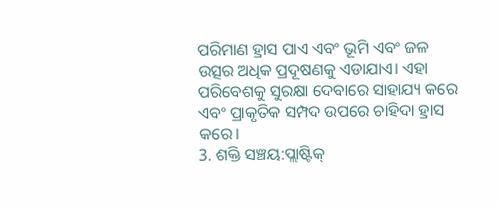ପରିମାଣ ହ୍ରାସ ପାଏ ଏବଂ ଭୂମି ଏବଂ ଜଳ ଉତ୍ସର ଅଧିକ ପ୍ରଦୂଷଣକୁ ଏଡାଯାଏ। ଏହା ପରିବେଶକୁ ସୁରକ୍ଷା ଦେବାରେ ସାହାଯ୍ୟ କରେ ଏବଂ ପ୍ରାକୃତିକ ସମ୍ପଦ ଉପରେ ଚାହିଦା ହ୍ରାସ କରେ।
3. ଶକ୍ତି ସଞ୍ଚୟ:ପ୍ଲାଷ୍ଟିକ୍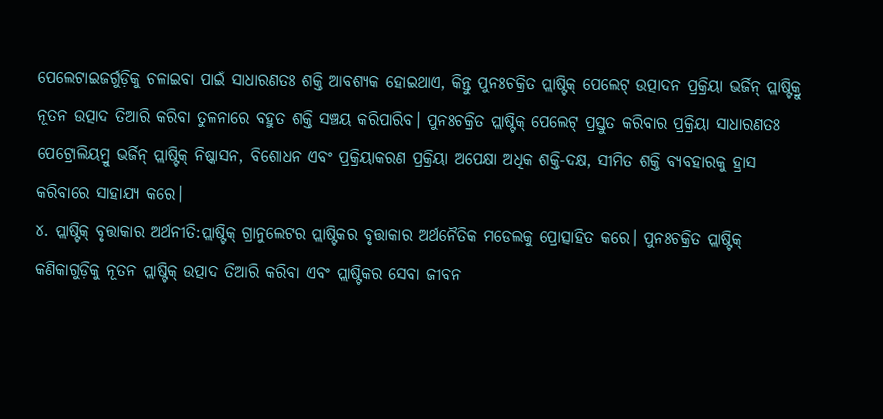ପେଲେଟାଇଜର୍ଗୁଡ଼ିକୁ ଚଳାଇବା ପାଇଁ ସାଧାରଣତଃ ଶକ୍ତି ଆବଶ୍ୟକ ହୋଇଥାଏ, କିନ୍ତୁ ପୁନଃଚକ୍ରିତ ପ୍ଲାଷ୍ଟିକ୍ ପେଲେଟ୍ ଉତ୍ପାଦନ ପ୍ରକ୍ରିୟା ଭର୍ଜିନ୍ ପ୍ଲାଷ୍ଟିକ୍ରୁ ନୂତନ ଉତ୍ପାଦ ତିଆରି କରିବା ତୁଳନାରେ ବହୁତ ଶକ୍ତି ସଞ୍ଚୟ କରିପାରିବ। ପୁନଃଚକ୍ରିତ ପ୍ଲାଷ୍ଟିକ୍ ପେଲେଟ୍ ପ୍ରସ୍ତୁତ କରିବାର ପ୍ରକ୍ରିୟା ସାଧାରଣତଃ ପେଟ୍ରୋଲିୟମ୍ରୁ ଭର୍ଜିନ୍ ପ୍ଲାଷ୍ଟିକ୍ ନିଷ୍କାସନ, ବିଶୋଧନ ଏବଂ ପ୍ରକ୍ରିୟାକରଣ ପ୍ରକ୍ରିୟା ଅପେକ୍ଷା ଅଧିକ ଶକ୍ତି-ଦକ୍ଷ, ସୀମିତ ଶକ୍ତି ବ୍ୟବହାରକୁ ହ୍ରାସ କରିବାରେ ସାହାଯ୍ୟ କରେ।
୪. ପ୍ଲାଷ୍ଟିକ୍ ବୃତ୍ତାକାର ଅର୍ଥନୀତି:ପ୍ଲାଷ୍ଟିକ୍ ଗ୍ରାନୁଲେଟର ପ୍ଲାଷ୍ଟିକର ବୃତ୍ତାକାର ଅର୍ଥନୈତିକ ମଡେଲକୁ ପ୍ରୋତ୍ସାହିତ କରେ। ପୁନଃଚକ୍ରିତ ପ୍ଲାଷ୍ଟିକ୍ କଣିକାଗୁଡ଼ିକୁ ନୂତନ ପ୍ଲାଷ୍ଟିକ୍ ଉତ୍ପାଦ ତିଆରି କରିବା ଏବଂ ପ୍ଲାଷ୍ଟିକର ସେବା ଜୀବନ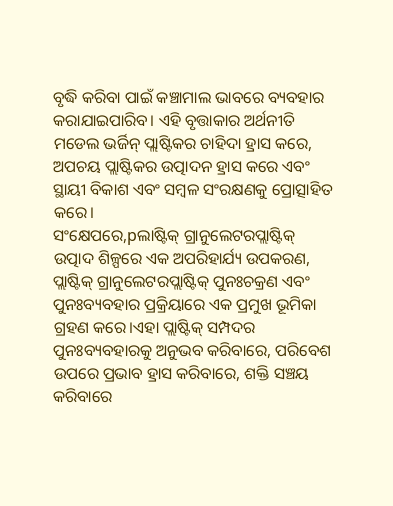ବୃଦ୍ଧି କରିବା ପାଇଁ କଞ୍ଚାମାଲ ଭାବରେ ବ୍ୟବହାର କରାଯାଇପାରିବ। ଏହି ବୃତ୍ତାକାର ଅର୍ଥନୀତି ମଡେଲ ଭର୍ଜିନ୍ ପ୍ଲାଷ୍ଟିକର ଚାହିଦା ହ୍ରାସ କରେ, ଅପଚୟ ପ୍ଲାଷ୍ଟିକର ଉତ୍ପାଦନ ହ୍ରାସ କରେ ଏବଂ ସ୍ଥାୟୀ ବିକାଶ ଏବଂ ସମ୍ବଳ ସଂରକ୍ଷଣକୁ ପ୍ରୋତ୍ସାହିତ କରେ।
ସଂକ୍ଷେପରେ,pଲାଷ୍ଟିକ୍ ଗ୍ରାନୁଲେଟରପ୍ଲାଷ୍ଟିକ୍ ଉତ୍ପାଦ ଶିଳ୍ପରେ ଏକ ଅପରିହାର୍ଯ୍ୟ ଉପକରଣ, ପ୍ଲାଷ୍ଟିକ୍ ଗ୍ରାନୁଲେଟରପ୍ଲାଷ୍ଟିକ୍ ପୁନଃଚକ୍ରଣ ଏବଂ ପୁନଃବ୍ୟବହାର ପ୍ରକ୍ରିୟାରେ ଏକ ପ୍ରମୁଖ ଭୂମିକା ଗ୍ରହଣ କରେ।ଏହା ପ୍ଲାଷ୍ଟିକ୍ ସମ୍ପଦର ପୁନଃବ୍ୟବହାରକୁ ଅନୁଭବ କରିବାରେ, ପରିବେଶ ଉପରେ ପ୍ରଭାବ ହ୍ରାସ କରିବାରେ, ଶକ୍ତି ସଞ୍ଚୟ କରିବାରେ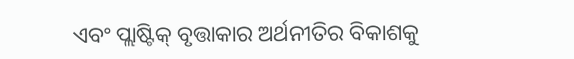ଏବଂ ପ୍ଲାଷ୍ଟିକ୍ ବୃତ୍ତାକାର ଅର୍ଥନୀତିର ବିକାଶକୁ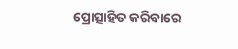ପ୍ରୋତ୍ସାହିତ କରିବାରେ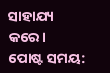ସାହାଯ୍ୟ କରେ।
ପୋଷ୍ଟ ସମୟ: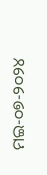ମଇ-୦୭-୨୦୨୪